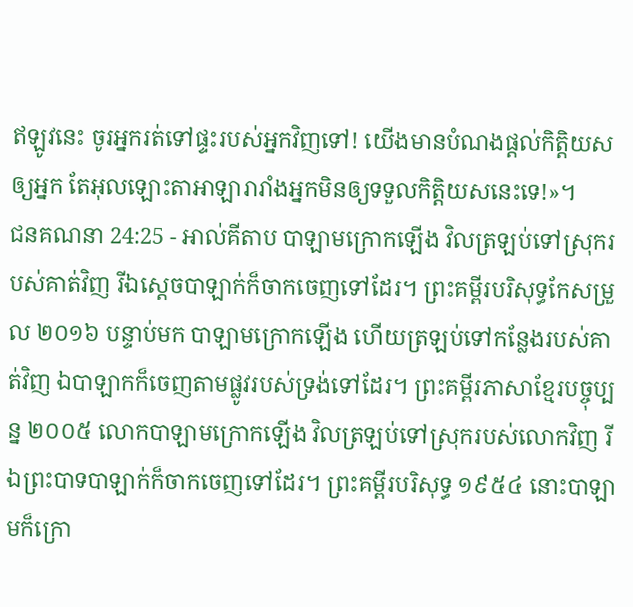ឥឡូវនេះ ចូរអ្នករត់ទៅផ្ទះរបស់អ្នកវិញទៅ! យើងមានបំណងផ្តល់កិត្តិយសឲ្យអ្នក តែអុលឡោះតាអាឡារារាំងអ្នកមិនឲ្យទទួលកិត្តិយសនេះទេ!»។
ជនគណនា 24:25 - អាល់គីតាប បាឡាមក្រោកឡើង វិលត្រឡប់ទៅស្រុករបស់គាត់វិញ រីឯស្តេចបាឡាក់ក៏ចាកចេញទៅដែរ។ ព្រះគម្ពីរបរិសុទ្ធកែសម្រួល ២០១៦ បន្ទាប់មក បាឡាមក្រោកឡើង ហើយត្រឡប់ទៅកន្លែងរបស់គាត់វិញ ឯបាឡាកក៏ចេញតាមផ្លូវរបស់ទ្រង់ទៅដែរ។ ព្រះគម្ពីរភាសាខ្មែរបច្ចុប្បន្ន ២០០៥ លោកបាឡាមក្រោកឡើង វិលត្រឡប់ទៅស្រុករបស់លោកវិញ រីឯព្រះបាទបាឡាក់ក៏ចាកចេញទៅដែរ។ ព្រះគម្ពីរបរិសុទ្ធ ១៩៥៤ នោះបាឡាមក៏ក្រោ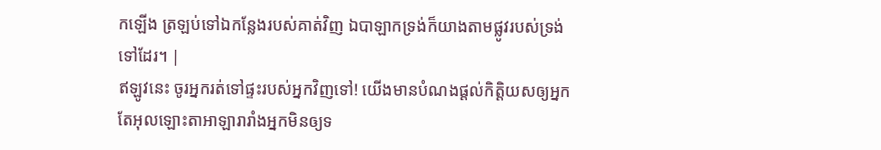កឡើង ត្រឡប់ទៅឯកន្លែងរបស់គាត់វិញ ឯបាឡាកទ្រង់ក៏យាងតាមផ្លូវរបស់ទ្រង់ទៅដែរ។ |
ឥឡូវនេះ ចូរអ្នករត់ទៅផ្ទះរបស់អ្នកវិញទៅ! យើងមានបំណងផ្តល់កិត្តិយសឲ្យអ្នក តែអុលឡោះតាអាឡារារាំងអ្នកមិនឲ្យទ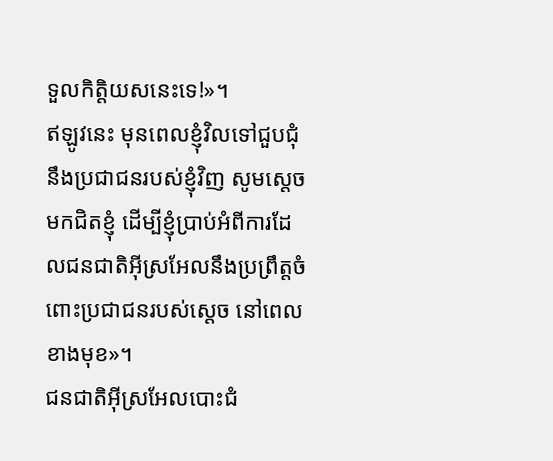ទួលកិត្តិយសនេះទេ!»។
ឥឡូវនេះ មុនពេលខ្ញុំវិលទៅជួបជុំនឹងប្រជាជនរបស់ខ្ញុំវិញ សូមស្តេចមកជិតខ្ញុំ ដើម្បីខ្ញុំប្រាប់អំពីការដែលជនជាតិអ៊ីស្រអែលនឹងប្រព្រឹត្តចំពោះប្រជាជនរបស់ស្តេច នៅពេលខាងមុខ»។
ជនជាតិអ៊ីស្រអែលបោះជំ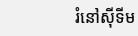រំនៅស៊ីទីម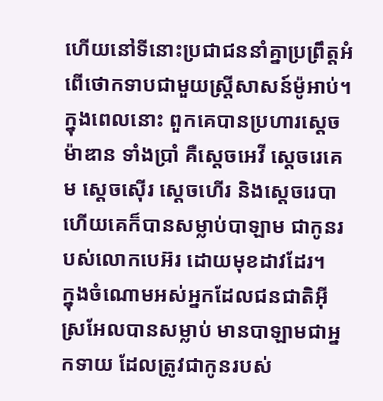ហើយនៅទីនោះប្រជាជននាំគ្នាប្រព្រឹត្តអំពើថោកទាបជាមួយស្ត្រីសាសន៍ម៉ូអាប់។
ក្នុងពេលនោះ ពួកគេបានប្រហារស្តេចម៉ាឌាន ទាំងប្រាំ គឺស្តេចអេវី ស្តេចរេគេម ស្តេចស៊ើរ ស្តេចហើរ និងស្តេចរេបា ហើយគេក៏បានសម្លាប់បាឡាម ជាកូនរបស់លោកបេអ៊រ ដោយមុខដាវដែរ។
ក្នុងចំណោមអស់អ្នកដែលជនជាតិអ៊ីស្រអែលបានសម្លាប់ មានបាឡាមជាអ្នកទាយ ដែលត្រូវជាកូនរបស់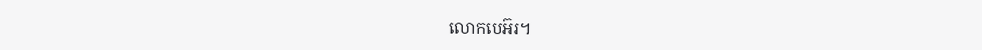លោកបេអ៊រ។